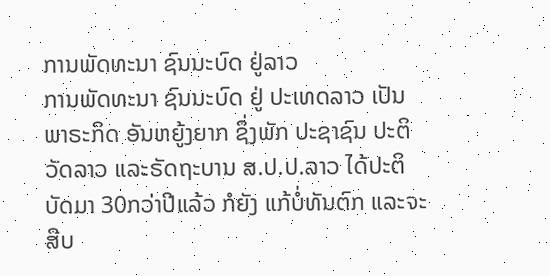ການພັດທະນາ ຊົນນະບົດ ຢູ່ລາວ
ການພັດທະນາ ຊົນນະບົດ ຢູ່ ປະເທດລາວ ເປັນພາຣະກິດ ອັນຫຍູ້ງຍາກ ຊຶ່ງພັກ ປະຊາຊົນ ປະຕິວັດລາວ ແລະຣັດຖະບານ ສ.ປ.ປ.ລາວ ໄດ້ປະຕິບັດມາ 30ກວ່າປີແລ້ວ ກໍຍັງ ແກ້ບໍ່ທັນຕົກ ແລະຈະສືບ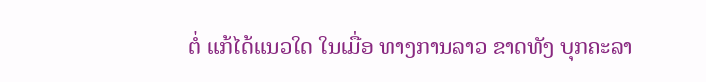ຕໍ່ ແກ້ໄດ້ແນວໃດ ໃນເມື່ອ ທາງການລາວ ຂາດທັງ ບຸກຄະລາ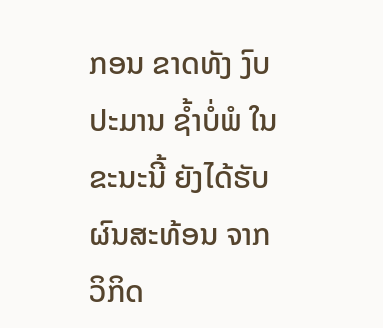ກອນ ຂາດທັງ ງົບປະມານ ຊ້ຳບໍ່ພໍ ໃນຂະນະນີ້ ຍັງໄດ້ຮັບ ຜົນສະທ້ອນ ຈາກວິກິດ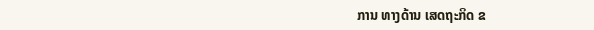ການ ທາງດ້ານ ເສດຖະກິດ ຂ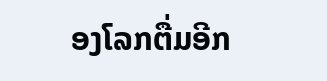ອງໂລກຕື່ມອີກ